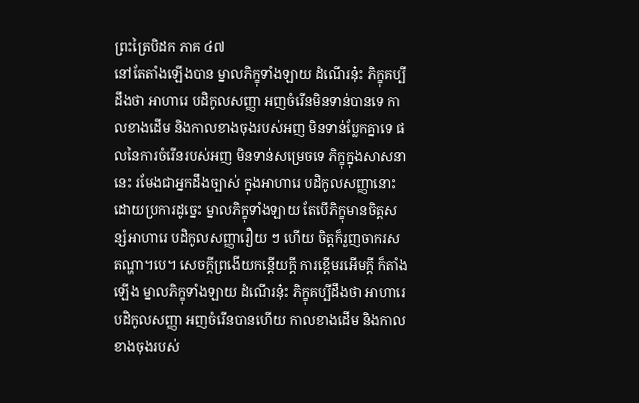ព្រះត្រៃបិដក ភាគ ៤៧
នៅតែតាំងឡើងបាន ម្នាលភិក្ខុទាំងឡាយ ដំណើរនុ៎ះ ភិក្ខុគប្បីដឹងថា អាហារេ បដិកូលសញ្ញា អញចំរើនមិនទាន់បានទេ កាលខាងដើម និងកាលខាងចុងរបស់អញ មិនទាន់ប្លែកគ្នាទេ ផលនៃការចំរើនរបស់អញ មិនទាន់សម្រេចទេ ភិក្ខុក្នុងសាសនានេះ រមែងជាអ្នកដឹងច្បាស់ ក្នុងអាហារេ បដិកូលសញ្ញានោះ ដោយប្រការដូច្នេះ ម្នាលភិក្ខុទាំងឡាយ តែបើភិក្ខុមានចិត្តសន្សំអាហារេ បដិកូលសញ្ញារឿយ ៗ ហើយ ចិត្តក៏រួញចាករស តណ្ហា។បេ។ សេចក្តីព្រងើយកន្តើយក្តី ការខ្ពើមរអើមក្តី ក៏តាំងឡើង ម្នាលភិក្ខុទាំងឡាយ ដំណើរនុ៎ះ ភិក្ខុគប្បីដឹងថា អាហារេ បដិកូលសញ្ញា អញចំរើនបានហើយ កាលខាងដើម និងកាលខាងចុងរបស់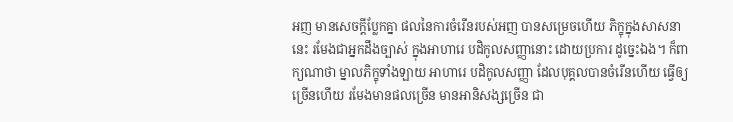អញ មានសេចក្តីប្លែកគ្នា ផលនៃការចំរើនរបស់អញ បានសម្រេចហើយ ភិក្ខុក្នុងសាសនានេះ រមែងជាអ្នកដឹងច្បាស់ ក្នុងអាហារេ បដិកូលសញ្ញានោះ ដោយប្រការ ដូច្នេះឯង។ ក៏ពាក្យណាថា ម្នាលភិក្ខុទាំងឡាយ អាហារេ បដិកូលសញ្ញា ដែលបុគ្គលបានចំរើនហើយ ធ្វើឲ្យច្រើនហើយ រមែងមានផលច្រើន មានអានិសង្សច្រើន ជា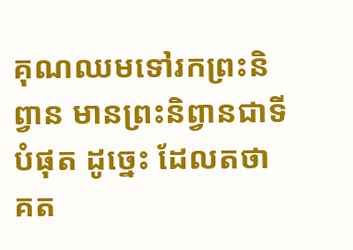គុណឈមទៅរកព្រះនិព្វាន មានព្រះនិព្វានជាទីបំផុត ដូច្នេះ ដែលតថាគត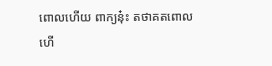ពោលហើយ ពាក្យនុ៎ះ តថាគតពោលហើ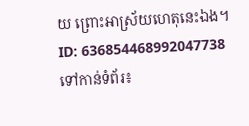យ ព្រោះអាស្រ័យហេតុនេះឯង។
ID: 636854468992047738
ទៅកាន់ទំព័រ៖